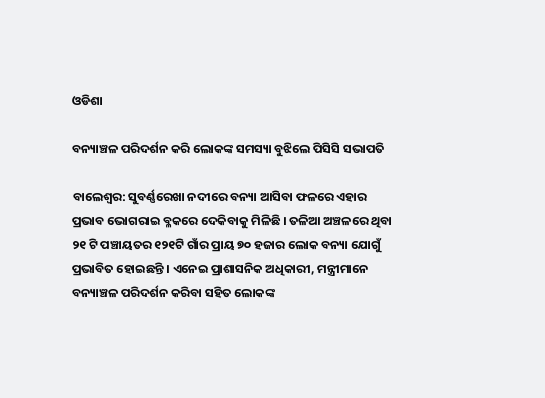ଓଡିଶା

ବନ୍ୟାଞ୍ଚଳ ପରିଦର୍ଶନ କରି ଲୋକଙ୍କ ସମସ୍ୟା ବୁଝିଲେ ପିସିସି ସଭାପତି

ବାଲେଶ୍ବର: ସୁବର୍ଣ୍ଣରେଖା ନଦୀରେ ବନ୍ୟା ଆସିବା ଫଳରେ ଏହାର ପ୍ରଭାବ ଭୋଗରାଇ ବ୍ଳକରେ ଦେକିବାକୁ ମିଳିଛି । ତଳିଆ ଅଞ୍ଚଳରେ ଥିବା ୨୧ ଟି ପଞ୍ଚାୟତର ୧୨୧ଟି ଗାଁର ପ୍ରାୟ ୭୦ ହଜାର ଲୋକ ବନ୍ୟା ଯୋଗୁଁ ପ୍ରଭାବିତ ହୋଇଛନ୍ତି । ଏନେଇ ପ୍ରାଶାସନିକ ଅଧିକାରୀ, ମନ୍ତ୍ରୀମାନେ ବନ୍ୟାଞ୍ଚଳ ପରିଦର୍ଶନ କରିବା ସହିତ ଲୋକଙ୍କ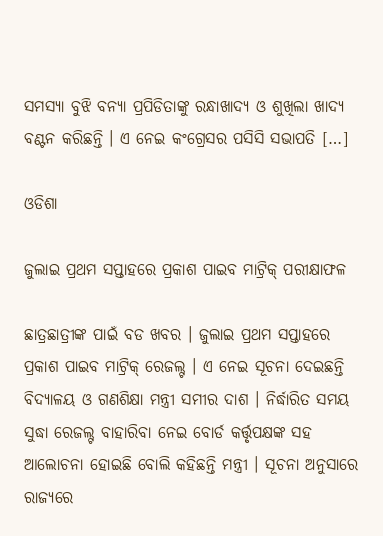ସମସ୍ୟା ବୁଝି ବନ୍ୟା ପ୍ରପିଡିତାଙ୍କୁ ରନ୍ଧାଖାଦ୍ୟ ଓ ଶୁଖିଲା ଖାଦ୍ୟ ବଣ୍ଟନ କରିଛନ୍ତି । ଏ ନେଇ କଂଗ୍ରେସର ପସିସି ସଭାପତି […]

ଓଡିଶା

ଜୁଲାଇ ପ୍ରଥମ ସପ୍ତାହରେ ପ୍ରକାଶ ପାଇବ ମାଟ୍ରିକ୍ ପରୀକ୍ଷାଫଳ

ଛାତ୍ରଛାତ୍ରୀଙ୍କ ପାଇଁ ବଡ ଖବର । ଜୁଲାଇ ପ୍ରଥମ ସପ୍ତାହରେ ପ୍ରକାଶ ପାଇବ ମାଟ୍ରିକ୍ ରେଜଲ୍ଟ । ଏ ନେଇ ସୂଚନା ଦେଇଛନ୍ତି ବିଦ୍ୟାଳୟ ଓ ଗଣଶିକ୍ଷା ମନ୍ତ୍ରୀ ସମୀର ଦାଶ । ନିର୍ଦ୍ଧାରିତ ସମୟ ସୁଦ୍ଧା ରେଜଲ୍ଟ ବାହାରିବା ନେଇ ବୋର୍ଡ କର୍ତ୍ତୃପକ୍ଷଙ୍କ ସହ ଆଲୋଚନା ହୋଇଛି ବୋଲି କହିଛନ୍ତି ମନ୍ତ୍ରୀ । ସୂଚନା ଅନୁସାରେ ରାଜ୍ୟରେ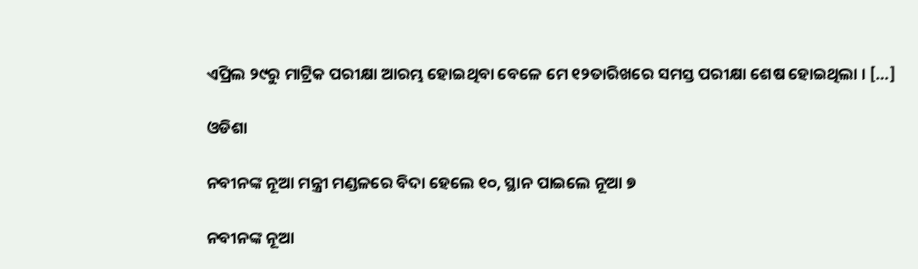ଏପ୍ରିଲ ୨୯ରୁ ମାଟ୍ରିକ ପରୀକ୍ଷା ଆରମ୍ଭ ହୋଇଥିବା ବେଳେ ମେ ୧୨ତାରିଖରେ ସମସ୍ତ ପରୀକ୍ଷା ଶେଷ ହୋଇଥିଲା । […]

ଓଡିଶା

ନବୀନଙ୍କ ନୂଆ ମନ୍ତ୍ରୀ ମଣ୍ଡଳରେ ବିଦା ହେଲେ ୧୦, ସ୍ଥାନ ପାଇଲେ ନୂଆ ୭

ନବୀନଙ୍କ ନୂଆ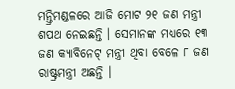ମନ୍ତ୍ରିମଣ୍ଡଳରେ ଆଜି ମୋଟ ୨୧ ଜଣ ମନ୍ତ୍ରୀ ଶପଥ ନେଇଛନ୍ତି । ସେମାନଙ୍କ ମଧ୍ୟରେ ୧୩ ଜଣ କ୍ୟାବିନେଟ୍ ମନ୍ତ୍ରୀ ଥିବା ବେଳେ ୮ ଜଣ ରାଷ୍ଟ୍ରମନ୍ତ୍ରୀ ଅଛନ୍ତି ।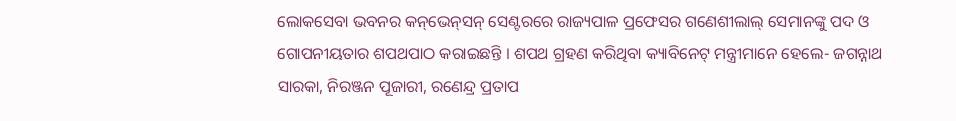ଲୋକସେବା ଭବନର କନ୍‌ଭେନ୍‌ସନ୍ ସେଣ୍ଟରରେ ରାଜ୍ୟପାଳ ପ୍ରଫେସର ଗଣେଶୀଲାଲ୍ ସେମାନଙ୍କୁ ପଦ ଓ ଗୋପନୀୟତାର ଶପଥପାଠ କରାଇଛନ୍ତି । ଶପଥ ଗ୍ରହଣ କରିଥିବା କ୍ୟାବିନେଟ୍ ମନ୍ତ୍ରୀମାନେ ହେଲେ- ଜଗନ୍ନାଥ ସାରକା, ନିରଞ୍ଜନ ପୂଜାରୀ, ରଣେନ୍ଦ୍ର ପ୍ରତାପ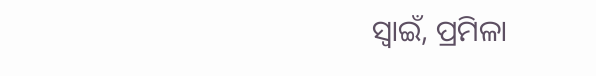ସ୍ୱାଇଁ, ପ୍ରମିଳା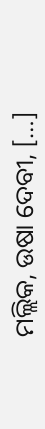ମଲ୍ଲିକ, ଉଷା ଦେବୀ, […]